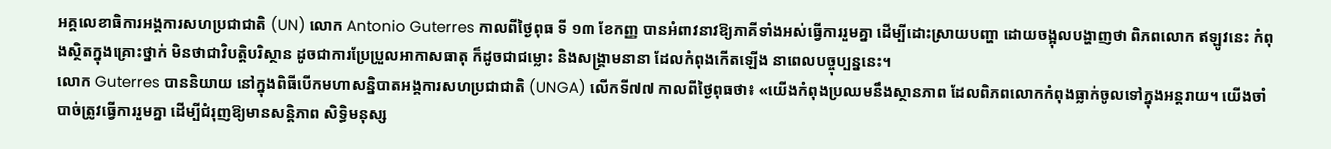អគ្គលេខាធិការអង្គការសហប្រជាជាតិ (UN) លោក Antonio Guterres កាលពីថ្ងៃពុធ ទី ១៣ ខែកញ្ញ បានអំពាវនាវឱ្យភាគីទាំងអស់ធ្វើការរួមគ្នា ដើម្បីដោះស្រាយបញ្ហា ដោយចង្អុលបង្ហាញថា ពិភពលោក ឥឡូវនេះ កំពុងស្ថិតក្នុងគ្រោះថ្នាក់ មិនថាជាវិបត្តិបរិស្ថាន ដូចជាការប្រែប្រួលអាកាសធាតុ ក៏ដូចជាជម្លោះ និងសង្គ្រាមនានា ដែលកំពុងកើតឡើង នាពេលបច្ចុប្បន្ននេះ។
លោក Guterres បាននិយាយ នៅក្នុងពិធីបើកមហាសន្និបាតអង្គការសហប្រជាជាតិ (UNGA) លើកទី៧៧ កាលពីថ្ងៃពុធថា៖ «យើងកំពុងប្រឈមនឹងស្ថានភាព ដែលពិភពលោកកំពុងធ្លាក់ចូលទៅក្នុងអន្តរាយ។ យើងចាំបាច់ត្រូវធ្វើការរួមគ្នា ដើម្បីជំរុញឱ្យមានសន្តិភាព សិទ្ធិមនុស្ស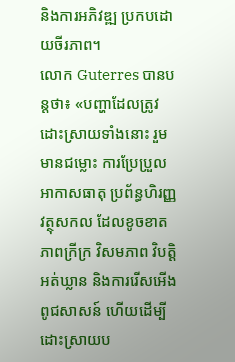និងការអភិវឌ្ឍ ប្រកបដោយចីរភាព។
លោក Guterres បានបន្តថា៖ «បញ្ហាដែលត្រូវដោះស្រាយទាំងនោះ រួមមានជម្លោះ ការប្រែប្រួលអាកាសធាតុ ប្រព័ន្ធហិរញ្ញវត្ថុសកល ដែលខូចខាត ភាពក្រីក្រ វិសមភាព វិបត្តិអត់ឃ្លាន និងការរើសអើងពូជសាសន៍ ហើយដើម្បីដោះស្រាយប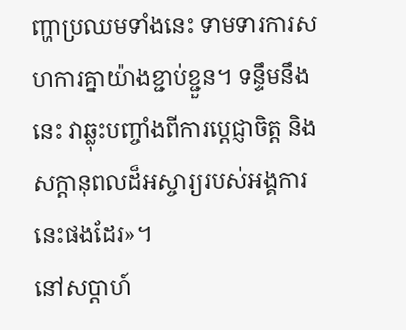ញ្ហាប្រឈមទាំងនេះ ទាមទារការសហការគ្នាយ៉ាងខ្ជាប់ខ្ជួន។ ទន្ទឹមនឹងនេះ វាឆ្លុះបញ្ចាំងពីការប្តេជ្ញាចិត្ត និងសក្តានុពលដ៏អស្ចារ្យរបស់អង្គការនេះផងដែរ»។
នៅសប្តាហ៍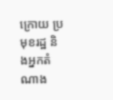ក្រោយ ប្រមុខរដ្ឋ និងអ្នកតំណាង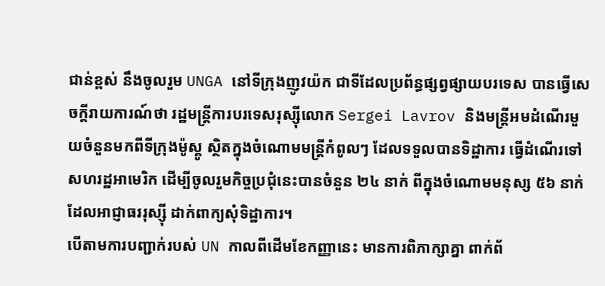ជាន់ខ្ពស់ នឹងចូលរួម UNGA នៅទីក្រុងញូវយ៉ក ជាទីដែលប្រព័ន្ធផ្សព្វផ្សាយបរទេស បានធ្វើសេចក្ដីរាយការណ៍ថា រដ្ឋមន្ត្រីការបរទេសរុស្ស៊ីលោក Sergei Lavrov និងមន្ត្រីអមដំណើរមួយចំនួនមកពីទីក្រុងម៉ូស្គូ ស្ថិតក្នុងចំណោមមន្ត្រីកំពូលៗ ដែលទទួលបានទិដ្ឋាការ ធ្វើដំណើរទៅសហរដ្ឋអាមេរិក ដើម្បីចូលរួមកិច្ចប្រជុំនេះបានចំនួន ២៤ នាក់ ពីក្នុងចំណោមមនុស្ស ៥៦ នាក់ ដែលអាជ្ញាធររុស្ស៊ី ដាក់ពាក្យសុំទិដ្ឋាការ។
បើតាមការបញ្ជាក់របស់ UN កាលពីដើមខែកញ្ញានេះ មានការពិភាក្សាគ្នា ពាក់ព័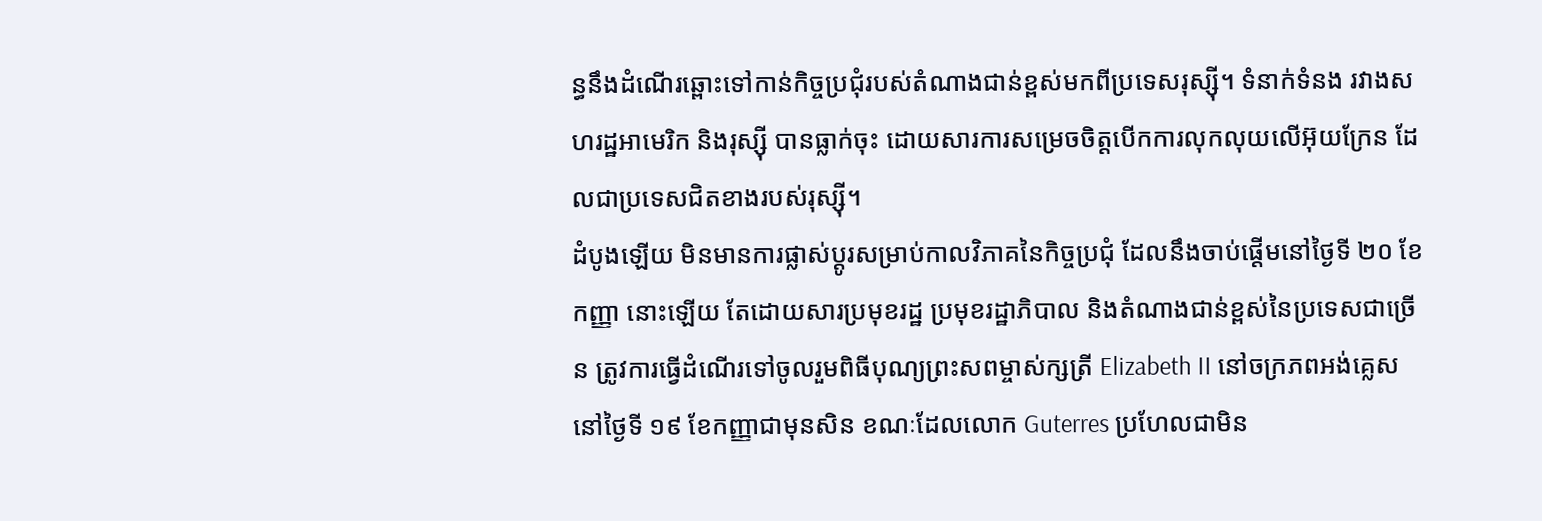ន្ធនឹងដំណើរឆ្ពោះទៅកាន់កិច្ចប្រជុំរបស់តំណាងជាន់ខ្ពស់មកពីប្រទេសរុស្ស៊ី។ ទំនាក់ទំនង រវាងសហរដ្ឋអាមេរិក និងរុស្ស៊ី បានធ្លាក់ចុះ ដោយសារការសម្រេចចិត្តបើកការលុកលុយលើអ៊ុយក្រែន ដែលជាប្រទេសជិតខាងរបស់រុស្ស៊ី។
ដំបូងឡើយ មិនមានការផ្លាស់ប្តូរសម្រាប់កាលវិភាគនៃកិច្ចប្រជុំ ដែលនឹងចាប់ផ្តើមនៅថ្ងៃទី ២០ ខែកញ្ញា នោះឡើយ តែដោយសារប្រមុខរដ្ឋ ប្រមុខរដ្ឋាភិបាល និងតំណាងជាន់ខ្ពស់នៃប្រទេសជាច្រើន ត្រូវការធ្វើដំណើរទៅចូលរួមពិធីបុណ្យព្រះសពម្ចាស់ក្សត្រី Elizabeth II នៅចក្រភពអង់គ្លេស នៅថ្ងៃទី ១៩ ខែកញ្ញាជាមុនសិន ខណៈដែលលោក Guterres ប្រហែលជាមិន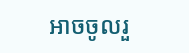អាចចូលរួ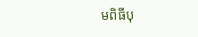មពិធីបុ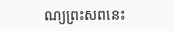ណ្យព្រះសពនេះ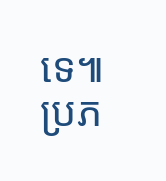ទេ៕
ប្រភ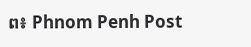ព៖ Phnom Penh Post